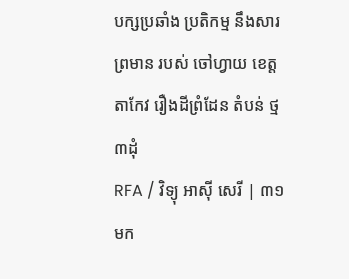បក្សប្រឆាំង ប្រតិកម្ម នឹងសារព្រមាន របស់ ចៅហ្វាយ ខេត្ត តាកែវ រឿងដីព្រំដែន តំបន់ ថ្ម៣ដុំ
RFA / វិទ្យុ អាស៊ី សេរី | ៣១ មក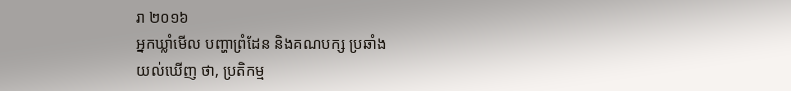រា ២០១៦
អ្នកឃ្លាំមើល បញ្ហាព្រំដែន និងគណបក្ស ប្រឆាំង
យល់ឃើញ ថា, ប្រតិកម្ម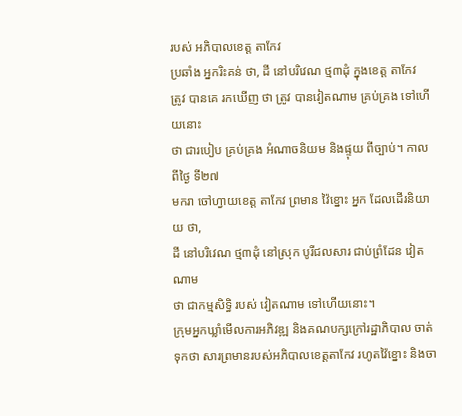របស់ អភិបាលខេត្ត តាកែវ
ប្រឆាំង អ្នករិះគន់ ថា, ដី នៅបរិវេណ ថ្ម៣ដុំ ក្នុងខេត្ត តាកែវ
ត្រូវ បានគេ រកឃើញ ថា ត្រូវ បានវៀតណាម គ្រប់គ្រង ទៅហើយនោះ
ថា ជារបៀប គ្រប់គ្រង អំណាចនិយម និងផ្ទុយ ពីច្បាប់។ កាលពីថ្ងៃ ទី២៧
មករា ចៅហ្វាយខេត្ត តាកែវ ព្រមាន វ៉ៃខ្នោះ អ្នក ដែលដើរនិយាយ ថា,
ដី នៅបរិវេណ ថ្ម៣ដុំ នៅស្រុក បូរីជលសារ ជាប់ព្រំដែន វៀតណាម
ថា ជាកម្មសិទ្ធិ របស់ វៀតណាម ទៅហើយនោះ។
ក្រុមអ្នកឃ្លាំមើលការអភិវឌ្ឍ និងគណបក្សក្រៅរដ្ឋាភិបាល ចាត់ទុកថា សារព្រមានរបស់អភិបាលខេត្តតាកែវ រហូតវ៉ៃខ្នោះ និងចា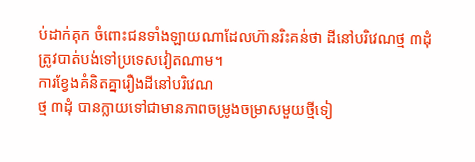ប់ដាក់គុក ចំពោះជនទាំងឡាយណាដែលហ៊ានរិះគន់ថា ដីនៅបរិវេណថ្ម ៣ដុំ ត្រូវបាត់បង់ទៅប្រទេសវៀតណាម។
ការខ្វែងគំនិតគ្នារឿងដីនៅបរិវេណ
ថ្ម ៣ដុំ បានក្លាយទៅជាមានភាពចម្រូងចម្រាសមួយថ្មីទៀ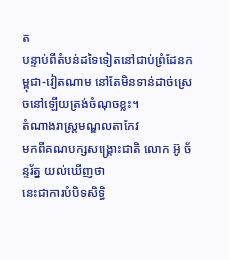ត
បន្ទាប់ពីតំបន់ដទៃទៀតនៅជាប់ព្រំដែនកម្ពុជា-វៀតណាម នៅតែមិនទាន់ដាច់ស្រេចនៅឡើយត្រង់ចំណុចខ្លះ។
តំណាងរាស្ត្រមណ្ឌលតាកែវ
មកពីគណបក្សសង្គ្រោះជាតិ លោក អ៊ូ ច័ន្ទរ័ត្ន យល់ឃើញថា
នេះជាការបំបិទសិទ្ធិ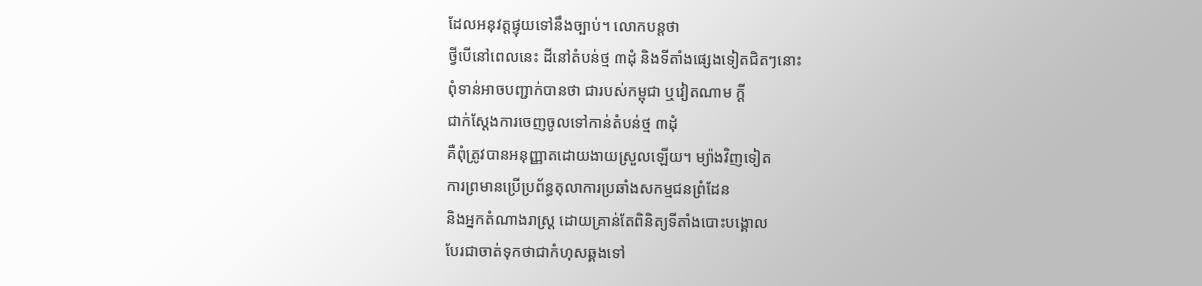ដែលអនុវត្តផ្ទុយទៅនឹងច្បាប់។ លោកបន្តថា
ថ្វីបើនៅពេលនេះ ដីនៅតំបន់ថ្ម ៣ដុំ និងទីតាំងផ្សេងទៀតជិតៗនោះ
ពុំទាន់អាចបញ្ជាក់បានថា ជារបស់កម្ពុជា ឬវៀតណាម ក្តី
ជាក់ស្ដែងការចេញចូលទៅកាន់តំបន់ថ្ម ៣ដុំ
គឺពុំត្រូវបានអនុញ្ញាតដោយងាយស្រួលឡើយ។ ម្យ៉ាងវិញទៀត
ការព្រមានប្រើប្រព័ន្ធតុលាការប្រឆាំងសកម្មជនព្រំដែន
និងអ្នកតំណាងរាស្ត្រ ដោយគ្រាន់តែពិនិត្យទីតាំងបោះបង្គោល
បែរជាចាត់ទុកថាជាកំហុសឆ្គងទៅ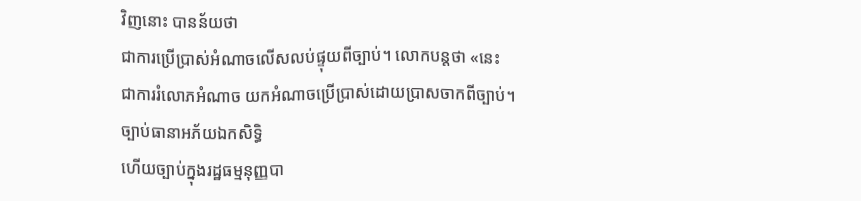វិញនោះ បានន័យថា
ជាការប្រើប្រាស់អំណាចលើសលប់ផ្ទុយពីច្បាប់។ លោកបន្តថា «នេះ
ជាការរំលោភអំណាច យកអំណាចប្រើប្រាស់ដោយប្រាសចាកពីច្បាប់។
ច្បាប់ធានាអភ័យឯកសិទ្ធិ
ហើយច្បាប់ក្នុងរដ្ឋធម្មនុញ្ញបា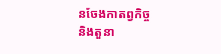នចែងកាតព្វកិច្ច
និងតួនា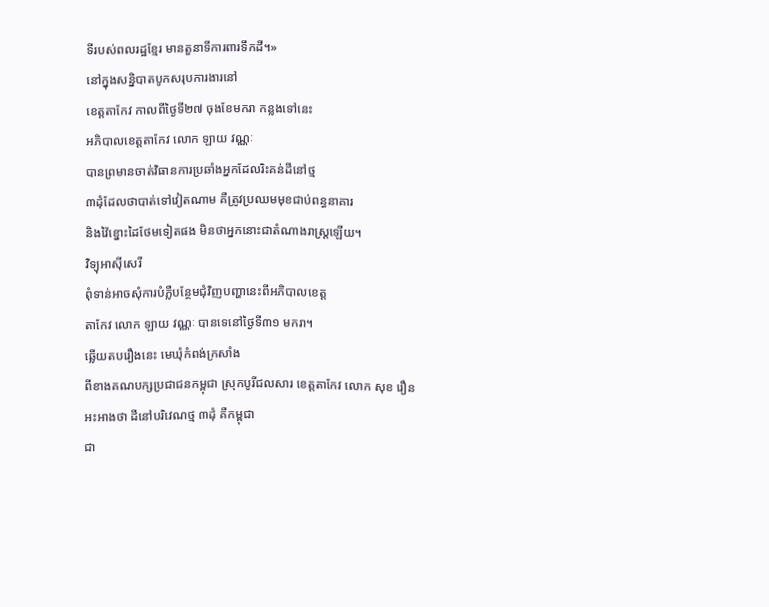ទីរបស់ពលរដ្ឋខ្មែរ មានតួនាទីការពារទឹកដី។»
នៅក្នុងសន្និបាតបូកសរុបការងារនៅ
ខេត្តតាកែវ កាលពីថ្ងៃទី២៧ ចុងខែមករា កន្លងទៅនេះ
អភិបាលខេត្តតាកែវ លោក ឡាយ វណ្ណៈ
បានព្រមានចាត់វិធានការប្រឆាំងអ្នកដែលរិះគន់ដីនៅថ្ម
៣ដុំដែលថាបាត់ទៅវៀតណាម គឺត្រូវប្រឈមមុខជាប់ពន្ធនាគារ
និងវ៉ៃខ្នោះដៃថែមទៀតផង មិនថាអ្នកនោះជាតំណាងរាស្ត្រឡើយ។
វិទ្យុអាស៊ីសេរី
ពុំទាន់អាចសុំការបំភ្លឺបន្ថែមជុំវិញបញ្ហានេះពីអភិបាលខេត្ត
តាកែវ លោក ឡាយ វណ្ណៈ បានទេនៅថ្ងៃទី៣១ មករា។
ឆ្លើយតបរឿងនេះ មេឃុំកំពង់ក្រសាំង
ពីខាងគណបក្សប្រជាជនកម្ពុជា ស្រុកបូរីជលសារ ខេត្តតាកែវ លោក សុខ រឿន
អះអាងថា ដីនៅបរិវេណថ្ម ៣ដុំ គឺកម្ពុជា
ជា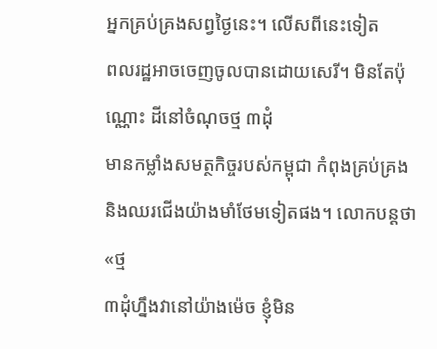អ្នកគ្រប់គ្រងសព្វថ្ងៃនេះ។ លើសពីនេះទៀត
ពលរដ្ឋអាចចេញចូលបានដោយសេរី។ មិនតែប៉ុណ្ណោះ ដីនៅចំណុចថ្ម ៣ដុំ
មានកម្លាំងសមត្ថកិច្ចរបស់កម្ពុជា កំពុងគ្រប់គ្រង
និងឈរជើងយ៉ាងមាំថែមទៀតផង។ លោកបន្តថា «ថ្ម
៣ដុំហ្នឹងវានៅយ៉ាងម៉េច ខ្ញុំមិន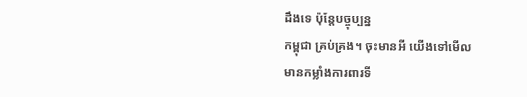ដឹងទេ ប៉ុន្តែបច្ចុប្បន្ន
កម្ពុជា គ្រប់គ្រង។ ចុះមានអី យើងទៅមើល
មានកម្លាំងការពារទី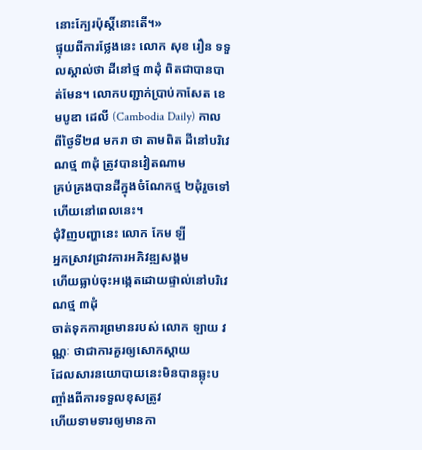នោះក្បែរប៉ុស្តិ៍នោះតើ។»
ផ្ទុយពីការថ្លែងនេះ លោក សុខ រឿន ទទួលស្គាល់ថា ដីនៅថ្ម ៣ដុំ ពិតជាបានបាត់មែន។ លោកបញ្ជាក់ប្រាប់កាសែត ខេមបូឌា ដេលី (Cambodia Daily) កាល
ពីថ្ងៃទី២៨ មករា ថា តាមពិត ដីនៅបរិវេណថ្ម ៣ដុំ ត្រូវបានវៀតណាម
គ្រប់គ្រងបានដីក្នុងចំណែកថ្ម ២ដុំរួចទៅហើយនៅពេលនេះ។
ជុំវិញបញ្ហានេះ លោក កែម ឡី
អ្នកស្រាវជ្រាវការអភិវឌ្ឍសង្គម
ហើយធ្លាប់ចុះអង្កេតដោយផ្ទាល់នៅបរិវេណថ្ម ៣ដុំ
ចាត់ទុកការព្រមានរបស់ លោក ឡាយ វណ្ណៈ ថាជាការគួរឲ្យសោកស្ដាយ
ដែលសារនយោបាយនេះមិនបានឆ្លុះបញ្ចាំងពីការទទួលខុសត្រូវ
ហើយទាមទារឲ្យមានកា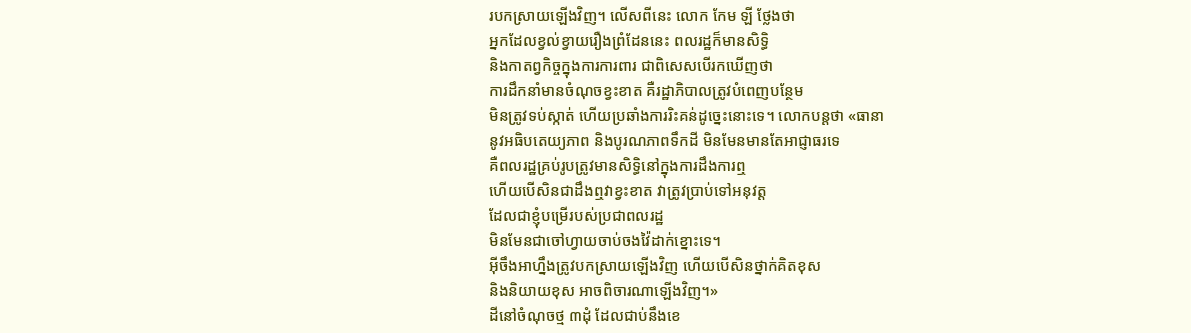របកស្រាយឡើងវិញ។ លើសពីនេះ លោក កែម ឡី ថ្លែងថា
អ្នកដែលខ្វល់ខ្វាយរឿងព្រំដែននេះ ពលរដ្ឋក៏មានសិទ្ធិ
និងកាតព្វកិច្ចក្នុងការការពារ ជាពិសេសបើរកឃើញថា
ការដឹកនាំមានចំណុចខ្វះខាត គឺរដ្ឋាភិបាលត្រូវបំពេញបន្ថែម
មិនត្រូវទប់ស្កាត់ ហើយប្រឆាំងការរិះគន់ដូច្នេះនោះទេ។ លោកបន្តថា «ធានា
នូវអធិបតេយ្យភាព និងបូរណភាពទឹកដី មិនមែនមានតែអាជ្ញាធរទេ
គឺពលរដ្ឋគ្រប់រូបត្រូវមានសិទ្ធិនៅក្នុងការដឹងការឮ
ហើយបើសិនជាដឹងឮវាខ្វះខាត វាត្រូវប្រាប់ទៅអនុវត្ត
ដែលជាខ្ញុំបម្រើរបស់ប្រជាពលរដ្ឋ
មិនមែនជាចៅហ្វាយចាប់ចងវ៉ៃដាក់ខ្នោះទេ។
អ៊ីចឹងអាហ្នឹងត្រូវបកស្រាយឡើងវិញ ហើយបើសិនថ្នាក់គិតខុស
និងនិយាយខុស អាចពិចារណាឡើងវិញ។»
ដីនៅចំណុចថ្ម ៣ដុំ ដែលជាប់នឹងខេ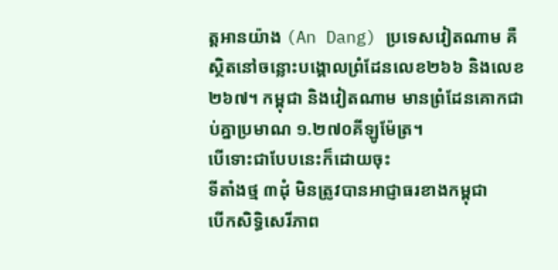ត្តអានយ៉ាង (An Dang) ប្រទេសវៀតណាម គឺស្ថិតនៅចន្លោះបង្គោលព្រំដែនលេខ២៦៦ និងលេខ២៦៧។ កម្ពុជា និងវៀតណាម មានព្រំដែនគោកជាប់គ្នាប្រមាណ ១.២៧០គីឡូម៉ែត្រ។
បើទោះជាបែបនេះក៏ដោយចុះ
ទីតាំងថ្ម ៣ដុំ មិនត្រូវបានអាជ្ញាធរខាងកម្ពុជា
បើកសិទ្ធិសេរីភាព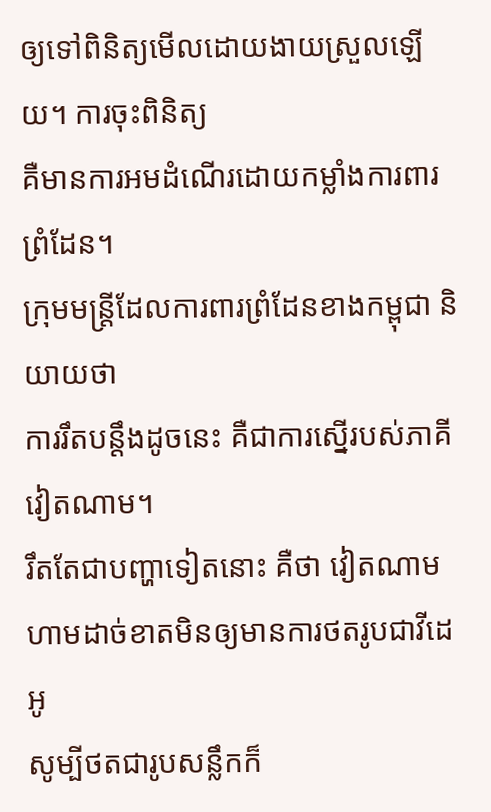ឲ្យទៅពិនិត្យមើលដោយងាយស្រួលឡើយ។ ការចុះពិនិត្យ
គឺមានការអមដំណើរដោយកម្លាំងការពារព្រំដែន។
ក្រុមមន្ត្រីដែលការពារព្រំដែនខាងកម្ពុជា និយាយថា
ការរឹតបន្តឹងដូចនេះ គឺជាការស្នើរបស់ភាគីវៀតណាម។
រឹតតែជាបញ្ហាទៀតនោះ គឺថា វៀតណាម
ហាមដាច់ខាតមិនឲ្យមានការថតរូបជាវីដេអូ
សូម្បីថតជារូបសន្លឹកក៏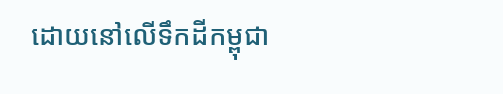ដោយនៅលើទឹកដីកម្ពុជា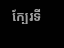ក្បែរទី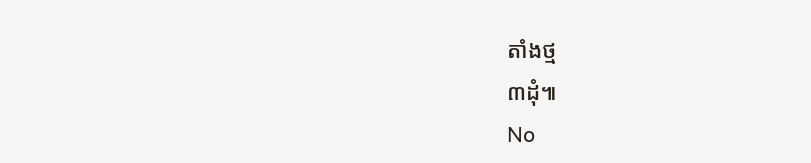តាំងថ្ម
៣ដុំ៕
No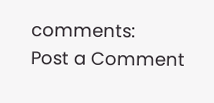comments:
Post a Comment